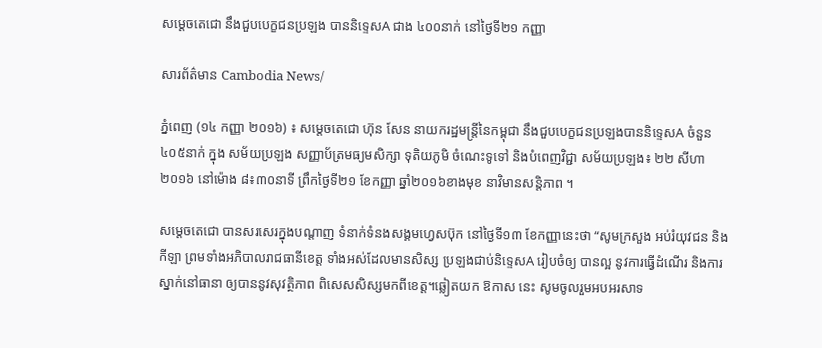សម្ដេចតេជោ នឹងជួបបេក្ខជនប្រឡង បាននិទ្ទេសA ជាង ៤០០នាក់ នៅថ្ងៃទី២១ កញ្ញា

សារព័ត៌មាន Cambodia News/

ភ្នំពេញ (១៤ កញ្ញា ២០១៦) ៖ សម្ដេចតេជោ ហ៊ុន សែន នាយករដ្ឋមន្ត្រីនៃកម្ពុជា នឹងជួបបេក្ខជនប្រឡងបាននិទ្ទេសA ចំនួន ៤០៥នាក់ ក្នុង សម័យប្រឡង សញ្ញាប័ត្រមធ្យមសិក្សា ទុតិយភូមិ ចំណេះទូទៅ និងបំពេញវិជ្ជា សម័យប្រឡង៖ ២២ សីហា ២០១៦ នៅម៉ោង ៨៖៣០នាទី ព្រឹកថ្ងៃទី២១ ខែកញ្ញា ឆ្នាំ២០១៦ខាងមុខ នាវិមានសន្តិភាព ។

សម្ដេចតេជោ បានសរសេរក្នុងបណ្ដាញ ទំនាក់ទំនងសង្គមហ្វេសប៊ុក នៅថ្ងៃទី១៣ ខែកញ្ញានេះថា “សូមក្រសួង អប់រំយុវជន និងកីឡា ព្រមទាំងអភិបាលរាជធានីខេត្ត ទាំងអស់ដែលមានសិស្ស ប្រឡងជាប់និទ្ទេសA រៀបចំឲ្យ បានល្អ នូវការធ្វើដំណើរ និងការស្នាក់នៅធានា ឲ្យបាននូវសុវត្ថិភាព ពិសេសសិស្សមកពីខេត្ត។ឆ្លៀតយក ឱកាស នេះ សូមចូលរួមអបអរសាទ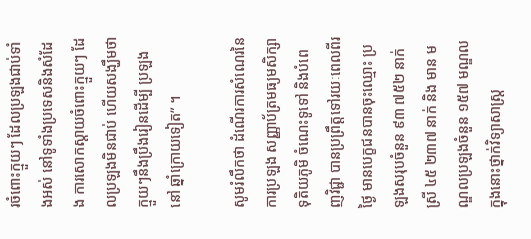រចំពោះក្មួយៗ ដែលប្រឡងជាប់ទាំងអស់ នៅទូទាំងប្រទេសនិងសំដែង ការសោកស្ដាយចំពោះក្មួយៗ ដែលប្រឡងមិនជាប់ ហើយសង្ឃឹមថា ក្មួយៗនឹងប្រឹងរៀនដើម្បី ប្រឡងនៅ ឆ្នាំក្រោយទៀត” ។

សូមរំលឹកថា ដំណើរការសំណេរនៃការប្រឡង សញ្ញាប័ត្រមធ្យមសិក្សាទុតិយភូមិ ចំណេះទូទៅ និងបំពេញវិជ្ជា បានប្រព្រឹត្តទៅរយៈពេលពីរថ្ងៃ មានបេក្ខជនបានចុះឈ្មោះ ប្រឡងសរុបចំនួន ៩៣ ៧៥២ នាក់ ស្រី ៤៥ ២៣៧ នាក់ និង មាន មណ្ឌលប្រឡងចំនួន ១៥៧ មណ្ឌល ក្នុងនោះថ្នាក់វិទ្យាសាស្ត្រ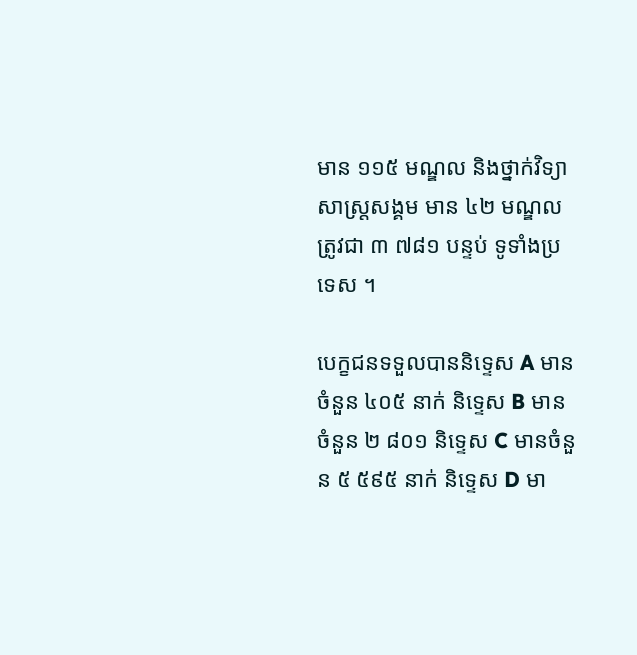មាន ១១៥ មណ្ឌល និងថ្នាក់វិទ្យាសាស្ត្រសង្គម មាន ៤២ មណ្ឌល ត្រូវជា ៣ ៧៨១ បន្ទប់ ទូទាំងប្រទេស ។

បេក្ខជនទទួលបាននិទ្ទេស A មានចំនួន ៤០៥ នាក់ និទ្ទេស B មានចំនួន ២ ៨០១ និទ្ទេស C មានចំនួន ៥ ៥៩៥ នាក់ និទ្ទេស D មា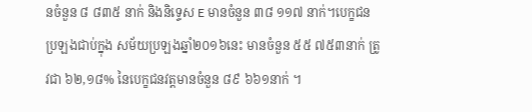នចំនួន ៨ ៨៣៥ នាក់ និងនិទ្ទេស E មានចំនួន ៣៨ ១១៧ នាក់។បេក្ខជនប្រឡងជាប់ក្នុង សម័យប្រឡងឆ្នាំ២០១៦នេះ មានចំនួន ៥៥ ៧៥៣នាក់ ត្រូវជា ៦២,១៨% នៃបេក្ខជនវត្តមានចំនួន ៨៩ ៦៦១នាក់ ។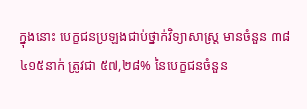ក្នុងនោះ បេក្ខជនប្រឡងជាប់ថ្នាក់វិទ្យាសាស្ត្រ មានចំនួន ៣៨ ៤១៥នាក់ ត្រូវជា ៥៧,២៨% នៃបេក្ខជនចំនួន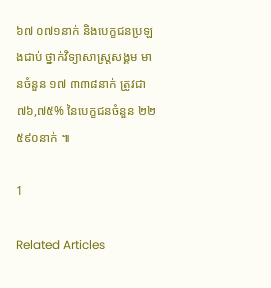៦៧ ០៧១នាក់ និងបេក្ខជនប្រឡងជាប់ ថ្នាក់វិទ្យាសាស្ត្រសង្គម មានចំនួន ១៧ ៣៣៨នាក់ ត្រូវជា ៧៦,៧៥% នៃបេក្ខជនចំនួន ២២ ៥៩០នាក់ ៕

1

Related Articles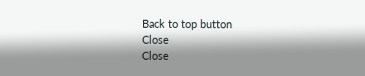Back to top button
Close
Close